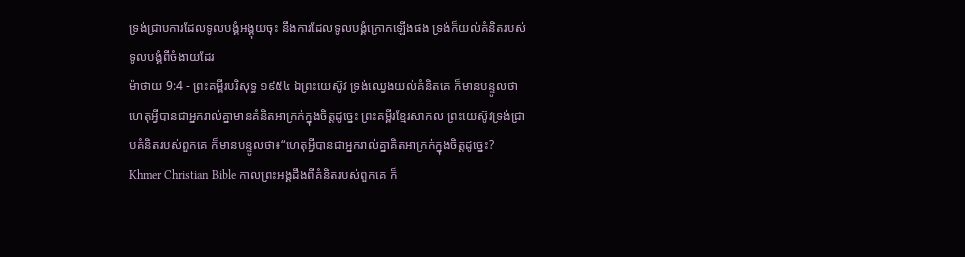ទ្រង់ជ្រាបការដែលទូលបង្គំអង្គុយចុះ នឹងការដែលទូលបង្គំក្រោកឡើងផង ទ្រង់ក៏យល់គំនិតរបស់ទូលបង្គំពីចំងាយដែរ
ម៉ាថាយ 9:4 - ព្រះគម្ពីរបរិសុទ្ធ ១៩៥៤ ឯព្រះយេស៊ូវ ទ្រង់ឈ្វេងយល់គំនិតគេ ក៏មានបន្ទូលថា ហេតុអ្វីបានជាអ្នករាល់គ្នាមានគំនិតអាក្រក់ក្នុងចិត្តដូច្នេះ ព្រះគម្ពីរខ្មែរសាកល ព្រះយេស៊ូវទ្រង់ជ្រាបគំនិតរបស់ពួកគេ ក៏មានបន្ទូលថា៖“ហេតុអ្វីបានជាអ្នករាល់គ្នាគិតអាក្រក់ក្នុងចិត្តដូច្នេះ? Khmer Christian Bible កាលព្រះអង្គដឹងពីគំនិតរបស់ពួកគេ ក៏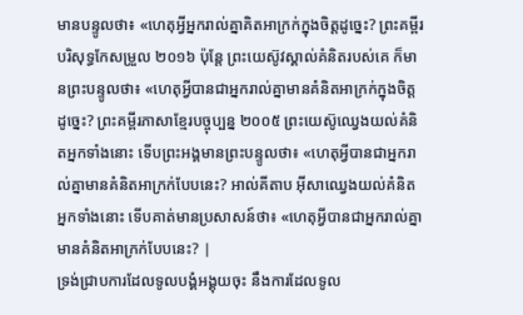មានបន្ទូលថា៖ «ហេតុអ្វីអ្នករាល់គ្នាគិតអាក្រក់ក្នុងចិត្ដដូច្នេះ? ព្រះគម្ពីរបរិសុទ្ធកែសម្រួល ២០១៦ ប៉ុន្តែ ព្រះយេស៊ូវស្គាល់គំនិតរបស់គេ ក៏មានព្រះបន្ទូលថា៖ «ហេតុអ្វីបានជាអ្នករាល់គ្នាមានគំនិតអាក្រក់ក្នុងចិត្តដូច្នេះ? ព្រះគម្ពីរភាសាខ្មែរបច្ចុប្បន្ន ២០០៥ ព្រះយេស៊ូឈ្វេងយល់គំនិតអ្នកទាំងនោះ ទើបព្រះអង្គមានព្រះបន្ទូលថា៖ «ហេតុអ្វីបានជាអ្នករាល់គ្នាមានគំនិតអាក្រក់បែបនេះ? អាល់គីតាប អ៊ីសាឈ្វេងយល់គំនិតអ្នកទាំងនោះ ទើបគាត់មានប្រសាសន៍ថា៖ «ហេតុអ្វីបានជាអ្នករាល់គ្នាមានគំនិតអាក្រក់បែបនេះ? |
ទ្រង់ជ្រាបការដែលទូលបង្គំអង្គុយចុះ នឹងការដែលទូល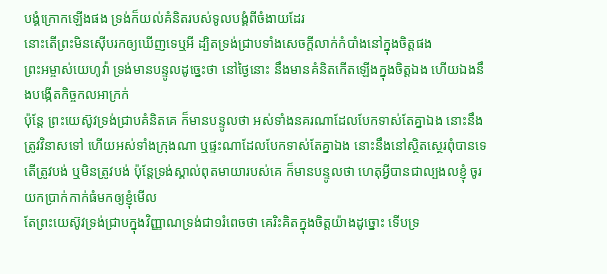បង្គំក្រោកឡើងផង ទ្រង់ក៏យល់គំនិតរបស់ទូលបង្គំពីចំងាយដែរ
នោះតើព្រះមិនស៊ើបរកឲ្យឃើញទេឬអី ដ្បិតទ្រង់ជ្រាបទាំងសេចក្ដីលាក់កំបាំងនៅក្នុងចិត្តផង
ព្រះអម្ចាស់យេហូវ៉ា ទ្រង់មានបន្ទូលដូច្នេះថា នៅថ្ងៃនោះ នឹងមានគំនិតកើតឡើងក្នុងចិត្តឯង ហើយឯងនឹងបង្កើតកិច្ចកលអាក្រក់
ប៉ុន្តែ ព្រះយេស៊ូវទ្រង់ជ្រាបគំនិតគេ ក៏មានបន្ទូលថា អស់ទាំងនគរណាដែលបែកទាស់តែគ្នាឯង នោះនឹងត្រូវវិនាសទៅ ហើយអស់ទាំងក្រុងណា ឬផ្ទះណាដែលបែកទាស់តែគ្នាឯង នោះនឹងនៅស្ថិតស្ថេរពុំបានទេ
តើត្រូវបង់ ឬមិនត្រូវបង់ ប៉ុន្តែទ្រង់ស្គាល់ពុតមាយារបស់គេ ក៏មានបន្ទូលថា ហេតុអ្វីបានជាល្បងលខ្ញុំ ចូរយកប្រាក់កាក់ធំមកឲ្យខ្ញុំមើល
តែព្រះយេស៊ូវទ្រង់ជ្រាបក្នុងវិញ្ញាណទ្រង់ជា១រំពេចថា គេរិះគិតក្នុងចិត្តយ៉ាងដូច្នោះ ទើបទ្រ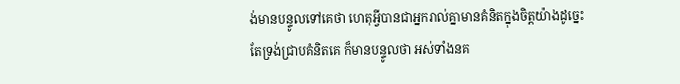ង់មានបន្ទូលទៅគេថា ហេតុអ្វីបានជាអ្នករាល់គ្នាមានគំនិតក្នុងចិត្តយ៉ាងដូច្នេះ
តែទ្រង់ជ្រាបគំនិតគេ ក៏មានបន្ទូលថា អស់ទាំងនគ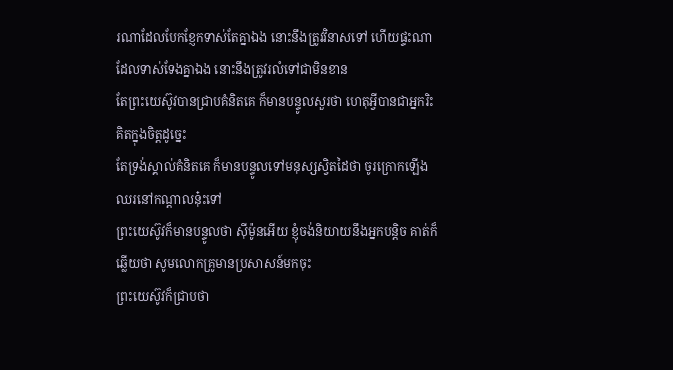រណាដែលបែកខ្ញែកទាស់តែគ្នាឯង នោះនឹងត្រូវវិនាសទៅ ហើយផ្ទះណាដែលទាស់ទែងគ្នាឯង នោះនឹងត្រូវរលំទៅជាមិនខាន
តែព្រះយេស៊ូវបានជ្រាបគំនិតគេ ក៏មានបន្ទូលសួរថា ហេតុអ្វីបានជាអ្នករិះគិតក្នុងចិត្តដូច្នេះ
តែទ្រង់ស្គាល់គំនិតគេ ក៏មានបន្ទូលទៅមនុស្សស្វិតដៃថា ចូរក្រោកឡើងឈរនៅកណ្តាលនុ៎ះទៅ
ព្រះយេស៊ូវក៏មានបន្ទូលថា ស៊ីម៉ូនអើយ ខ្ញុំចង់និយាយនឹងអ្នកបន្តិច គាត់ក៏ឆ្លើយថា សូមលោកគ្រូមានប្រសាសន៍មកចុះ
ព្រះយេស៊ូវក៏ជ្រាបថា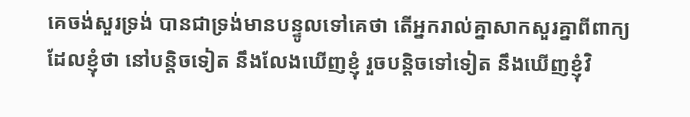គេចង់សួរទ្រង់ បានជាទ្រង់មានបន្ទូលទៅគេថា តើអ្នករាល់គ្នាសាកសួរគ្នាពីពាក្យដែលខ្ញុំថា នៅបន្តិចទៀត នឹងលែងឃើញខ្ញុំ រួចបន្តិចទៅទៀត នឹងឃើញខ្ញុំវិ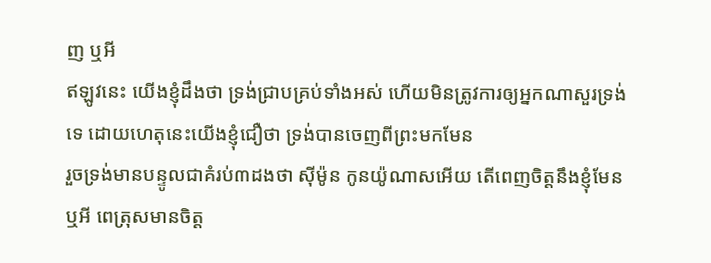ញ ឬអី
ឥឡូវនេះ យើងខ្ញុំដឹងថា ទ្រង់ជ្រាបគ្រប់ទាំងអស់ ហើយមិនត្រូវការឲ្យអ្នកណាសួរទ្រង់ទេ ដោយហេតុនេះយើងខ្ញុំជឿថា ទ្រង់បានចេញពីព្រះមកមែន
រួចទ្រង់មានបន្ទូលជាគំរប់៣ដងថា ស៊ីម៉ូន កូនយ៉ូណាសអើយ តើពេញចិត្តនឹងខ្ញុំមែនឬអី ពេត្រុសមានចិត្ត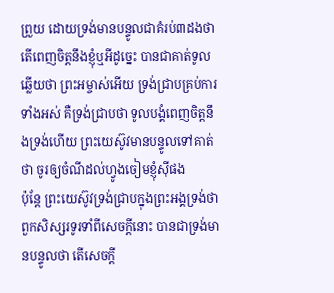ព្រួយ ដោយទ្រង់មានបន្ទូលជាគំរប់៣ដងថា តើពេញចិត្តនឹងខ្ញុំឬអីដូច្នេះ បានជាគាត់ទូលឆ្លើយថា ព្រះអម្ចាស់អើយ ទ្រង់ជ្រាបគ្រប់ការទាំងអស់ គឺទ្រង់ជ្រាបថា ទូលបង្គំពេញចិត្តនឹងទ្រង់ហើយ ព្រះយេស៊ូវមានបន្ទូលទៅគាត់ថា ចូរឲ្យចំណីដល់ហ្វូងចៀមខ្ញុំស៊ីផង
ប៉ុន្តែ ព្រះយេស៊ូវទ្រង់ជ្រាបក្នុងព្រះអង្គទ្រង់ថា ពួកសិស្សរទូរទាំពីសេចក្ដីនោះ បានជាទ្រង់មានបន្ទូលថា តើសេចក្ដី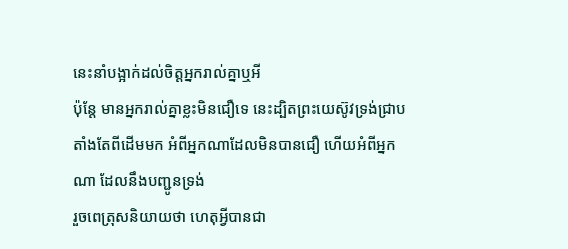នេះនាំបង្អាក់ដល់ចិត្តអ្នករាល់គ្នាឬអី
ប៉ុន្តែ មានអ្នករាល់គ្នាខ្លះមិនជឿទេ នេះដ្បិតព្រះយេស៊ូវទ្រង់ជ្រាប តាំងតែពីដើមមក អំពីអ្នកណាដែលមិនបានជឿ ហើយអំពីអ្នកណា ដែលនឹងបញ្ជូនទ្រង់
រួចពេត្រុសនិយាយថា ហេតុអ្វីបានជា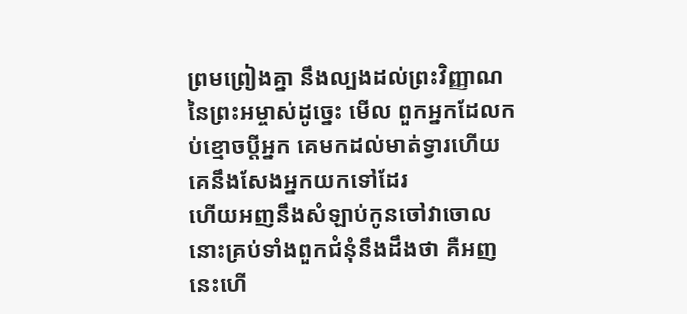ព្រមព្រៀងគ្នា នឹងល្បងដល់ព្រះវិញ្ញាណនៃព្រះអម្ចាស់ដូច្នេះ មើល ពួកអ្នកដែលកប់ខ្មោចប្ដីអ្នក គេមកដល់មាត់ទ្វារហើយ គេនឹងសែងអ្នកយកទៅដែរ
ហើយអញនឹងសំឡាប់កូនចៅវាចោល នោះគ្រប់ទាំងពួកជំនុំនឹងដឹងថា គឺអញនេះហើ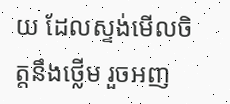យ ដែលស្ទង់មើលចិត្តនឹងថ្លើម រួចអញ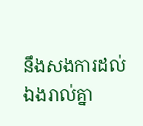នឹងសងការដល់ឯងរាល់គ្នា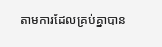តាមការដែលគ្រប់គ្នាបាន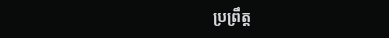ប្រព្រឹត្ត